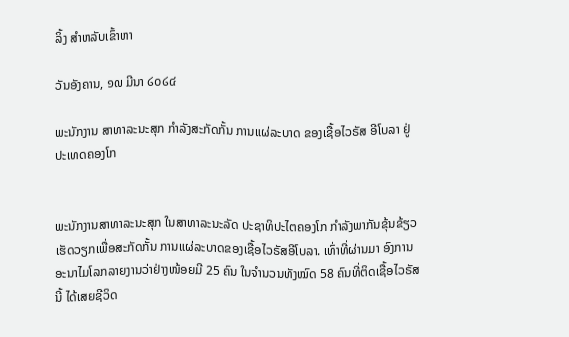ລິ້ງ ສຳຫລັບເຂົ້າຫາ

ວັນອັງຄານ, ໑໙ ມີນາ ໒໐໒໔

ພະນັກງານ ສາທາລະນະສຸກ ກຳລັງສະກັດກັ້ນ ການແຜ່ລະບາດ ຂອງເຊື້ອໄວຣັສ ອີໂບລາ ຢູ່ປະເທດຄອງໂກ


ພະນັກງານສາທາລະນະສຸກ ໃນສາທາລະນະລັດ ປະຊາທິປະໄຕຄອງໂກ ກໍາລັງພາກັນຂຸ້ນຂ້ຽວ ເຮັດວຽກເພື່ອສະກັດກັ້ນ ການແຜ່ລະບາດຂອງເຊື້ອໄວຣັສອີໂບລາ. ເທົ່າທີ່ຜ່ານມາ ອົງການອະນາໄມໂລກລາຍງານວ່າຢ່າງໜ້ອຍມີ 25 ຄົນ ໃນຈໍານວນທັງໝົດ 58 ຄົນທີ່ຕິດເຊື້ອໄວຣັສນີ້ ໄດ້ເສຍຊີວິດ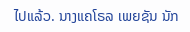ໄປແລ້ວ. ນາງແຄໂຣລ ເພຍຊັນ ນັກ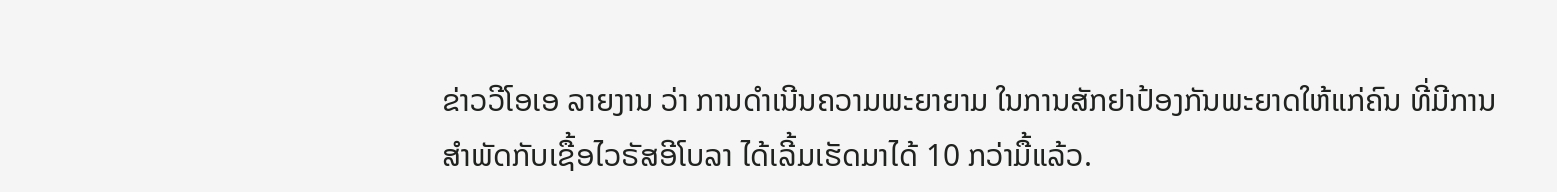ຂ່າວວີໂອເອ ລາຍງານ ວ່າ ການດໍາເນີນຄວາມພະຍາຍາມ ໃນການສັກຢາປ້ອງກັນພະຍາດໃຫ້ແກ່ຄົນ ທີ່ມີການສໍາພັດກັບເຊື້ອໄວຣັສອີໂບລາ ໄດ້ເລີ້ມເຮັດມາໄດ້ 10 ກວ່າມື້ແລ້ວ.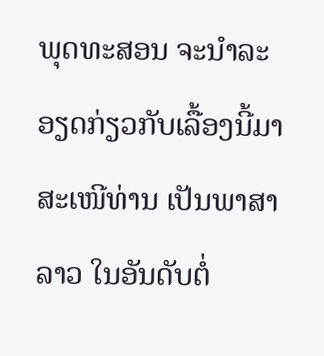ພຸດທະສອນ ຈະນໍາລະອຽດກ່ຽວກັບເລື້ອງນີ້ມາສະເໜີທ່ານ ເປັນພາສາລາວ ໃນອັນດັບຕໍ່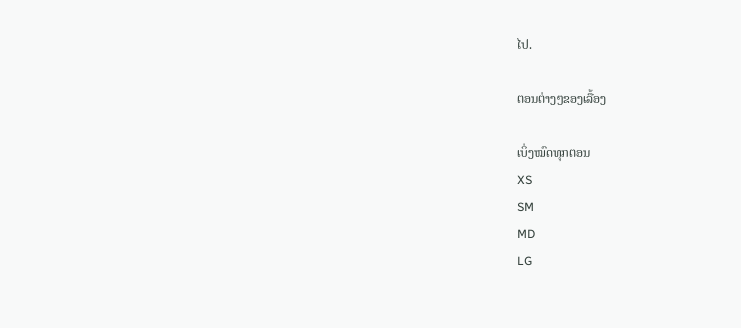ໄປ.

ຕອນຕ່າງໆຂອງເລື້ອງ

ເບິ່ງໝົດທຸກຕອນ
XS
SM
MD
LG